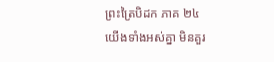ព្រះត្រៃបិដក ភាគ ២៤
យើងទាំងអស់គ្នា មិនគួរ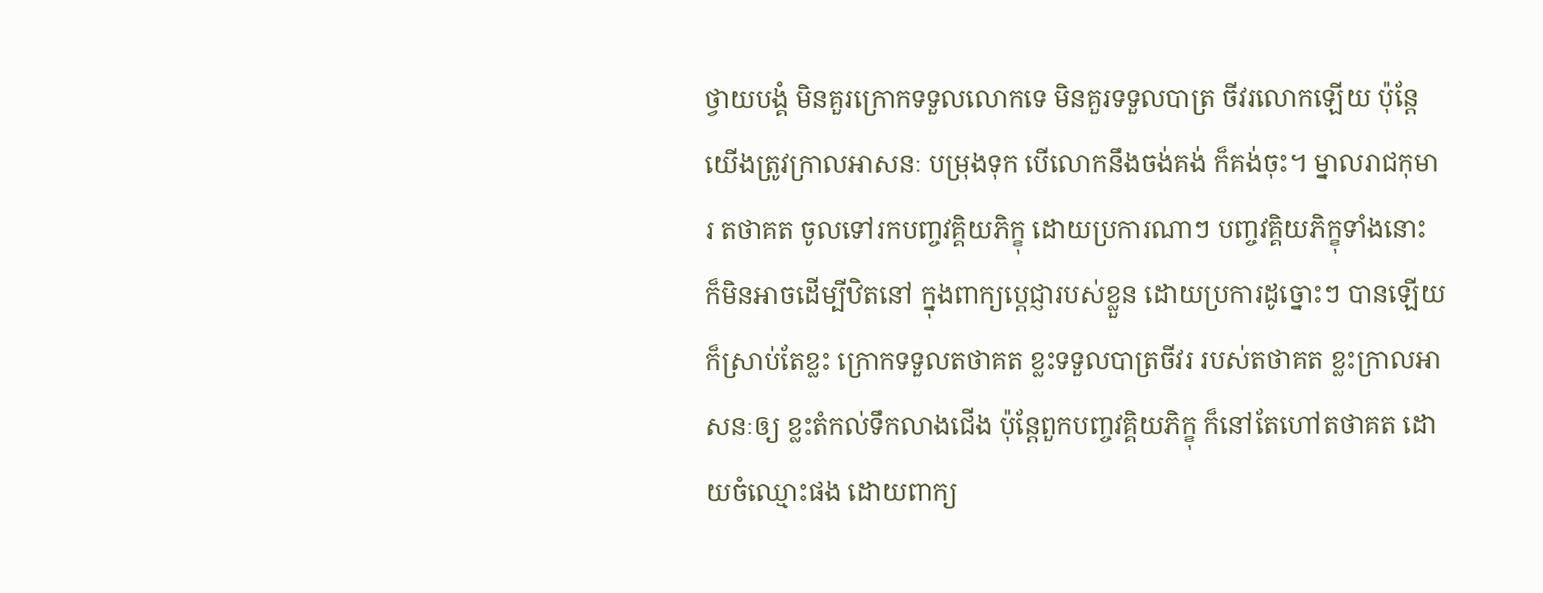ថ្វាយបង្គំ មិនគួរក្រោកទទួលលោកទេ មិនគួរទទួលបាត្រ ចីវរលោកឡើយ ប៉ុន្តែយើងត្រូវក្រាលអាសនៈ បម្រុងទុក បើលោកនឹងចង់គង់ ក៏គង់ចុះ។ ម្នាលរាជកុមារ តថាគត ចូលទៅរកបញ្ចវគ្គិយភិក្ខុ ដោយប្រការណាៗ បញ្ចវគ្គិយភិក្ខុទាំងនោះ ក៏មិនអាចដើម្បីឋិតនៅ ក្នុងពាក្យប្តេជ្ញារបស់ខ្លួន ដោយប្រការដូច្នោះៗ បានឡើយ ក៏ស្រាប់តែខ្លះ ក្រោកទទួលតថាគត ខ្លះទទួលបាត្រចីវរ របស់តថាគត ខ្លះក្រាលអាសនៈឲ្យ ខ្លះតំកល់ទឹកលាងជើង ប៉ុន្តែពួកបញ្ចវគ្គិយភិក្ខុ ក៏នៅតែហៅតថាគត ដោយចំឈ្មោះផង ដោយពាក្យ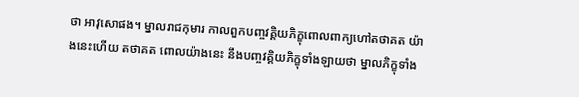ថា អាវុសោផង។ ម្នាលរាជកុមារ កាលពួកបញ្ចវគ្គិយភិក្ខុពោលពាក្យហៅតថាគត យ៉ាងនេះហើយ តថាគត ពោលយ៉ាងនេះ នឹងបញ្ចវគ្គិយភិក្ខុទាំងឡាយថា ម្នាលភិក្ខុទាំង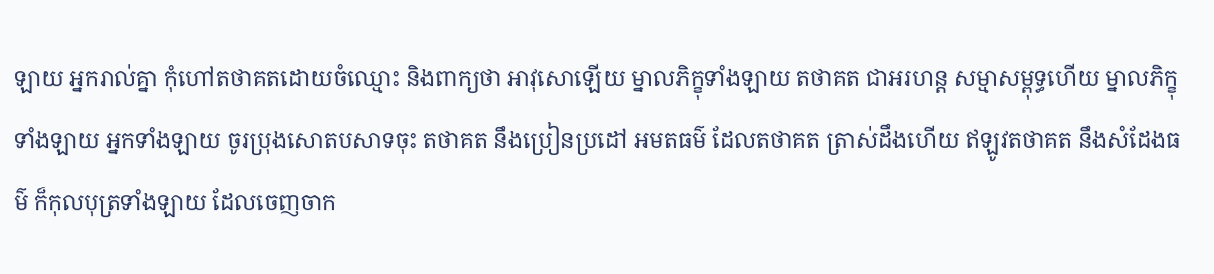ឡាយ អ្នករាល់គ្នា កុំហៅតថាគតដោយចំឈ្មោះ និងពាក្យថា អាវុសោឡើយ ម្នាលភិក្ខុទាំងឡាយ តថាគត ជាអរហន្ត សម្មាសម្ពុទ្ធហើយ ម្នាលភិក្ខុទាំងឡាយ អ្នកទាំងឡាយ ចូរប្រុងសោតបសាទចុះ តថាគត នឹងប្រៀនប្រដៅ អមតធម៌ ដែលតថាគត ត្រាស់ដឹងហើយ ឥឡូវតថាគត នឹងសំដែងធម៌ ក៏កុលបុត្រទាំងឡាយ ដែលចេញចាក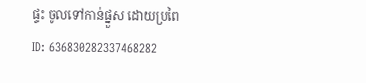ផ្ទះ ចូលទៅកាន់ផ្នួស ដោយប្រពៃ
ID: 636830282337468282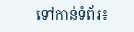ទៅកាន់ទំព័រ៖